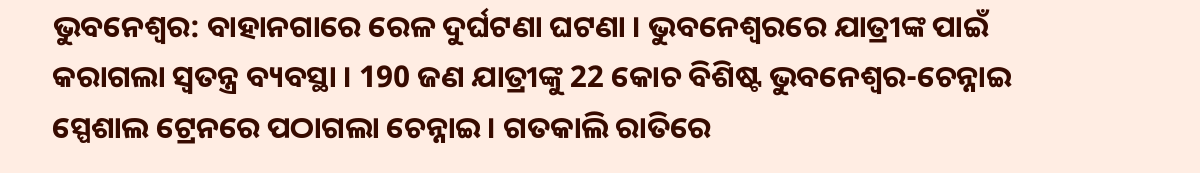ଭୁବନେଶ୍ବର: ବାହାନଗାରେ ରେଳ ଦୁର୍ଘଟଣା ଘଟଣା । ଭୁବନେଶ୍ବରରେ ଯାତ୍ରୀଙ୍କ ପାଇଁ କରାଗଲା ସ୍ବତନ୍ତ୍ର ବ୍ୟବସ୍ଥା । 190 ଜଣ ଯାତ୍ରୀଙ୍କୁ 22 କୋଚ ବିଶିଷ୍ଟ ଭୁବନେଶ୍ୱର-ଚେନ୍ନାଇ ସ୍ପେଶାଲ ଟ୍ରେନରେ ପଠାଗଲା ଚେନ୍ନାଇ । ଗତକାଲି ରାତିରେ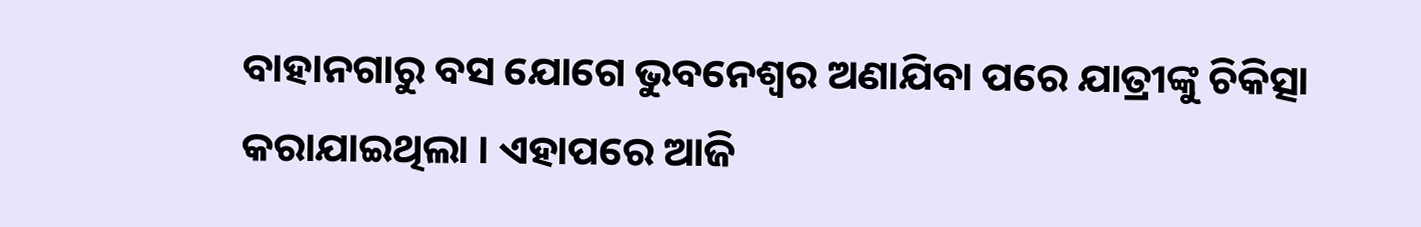ବାହାନଗାରୁ ବସ ଯୋଗେ ଭୁବନେଶ୍ବର ଅଣାଯିବା ପରେ ଯାତ୍ରୀଙ୍କୁ ଚିକିତ୍ସା କରାଯାଇଥିଲା । ଏହାପରେ ଆଜି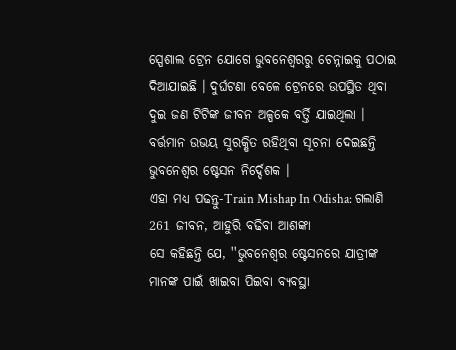ସ୍ପେଶାଲ ଟ୍ରେନ ଯୋଗେ ଭୁବନେଶ୍ବରରୁ ଚେନ୍ନାଇକୁ ପଠାଇ ଦିଆଯାଇଛି । ଦୁର୍ଘଟଣା ବେଳେ ଟ୍ରେନରେ ଉପସ୍ଥିତ ଥିବା ଦୁଇ ଜଣ ଟିଟିଙ୍କ ଜୀବନ ଅଳ୍ପକେ ବର୍ତ୍ତି ଯାଇଥିଲା । ବର୍ତ୍ତମାନ ଉଭୟ ସୁରକ୍ଷିତ ରହିଥିବା ସୂଚନା ଦେଇଛନ୍ତି ଭୁବନେଶ୍ଵର ଷ୍ଟେସନ ନିର୍ଦ୍ଦେଶକ ।
ଏହା ମଧ୍ୟ ପଢନ୍ତୁ-Train Mishap In Odisha: ଗଲାଣି 261 ଜୀବନ, ଆହୁରି ବଢିବା ଆଶଙ୍କା
ସେ କହିଛନ୍ତି ଯେ, ''ଭୁବନେଶ୍ଵର ଷ୍ଟେସନରେ ଯାତ୍ରୀଙ୍କ ମାନଙ୍କ ପାଇଁ ଖାଇବା ପିଇବା ବ୍ୟବସ୍ଥା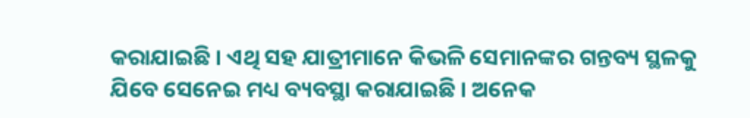କରାଯାଇଛି । ଏଥି ସହ ଯାତ୍ରୀମାନେ କିଭଳି ସେମାନଙ୍କର ଗନ୍ତବ୍ୟ ସ୍ଥଳକୁ ଯିବେ ସେନେଇ ମଧ୍ୟ ବ୍ୟବସ୍ଥା କରାଯାଇଛି । ଅନେକ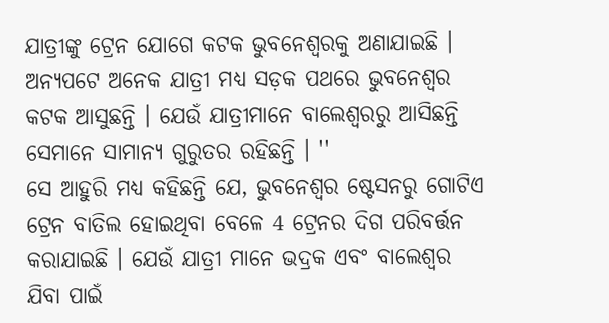ଯାତ୍ରୀଙ୍କୁ ଟ୍ରେନ ଯୋଗେ କଟକ ଭୁବନେଶ୍ଵରକୁ ଅଣାଯାଇଛି । ଅନ୍ୟପଟେ ଅନେକ ଯାତ୍ରୀ ମଧ୍ୟ ସଡ଼କ ପଥରେ ଭୁବନେଶ୍ଵର କଟକ ଆସୁଛନ୍ତି । ଯେଉଁ ଯାତ୍ରୀମାନେ ବାଲେଶ୍ଵରରୁ ଆସିଛନ୍ତି ସେମାନେ ସାମାନ୍ୟ ଗୁରୁତର ରହିଛନ୍ତି । ''
ସେ ଆହୁରି ମଧ୍ୟ କହିଛନ୍ତି ଯେ, ଭୁବନେଶ୍ୱର ଷ୍ଟେସନରୁ ଗୋଟିଏ ଟ୍ରେନ ବାତିଲ ହୋଇଥିବା ବେଳେ 4 ଟ୍ରେନର ଦିଗ ପରିବର୍ତ୍ତନ କରାଯାଇଛି । ଯେଉଁ ଯାତ୍ରୀ ମାନେ ଭଦ୍ରକ ଏବଂ ବାଲେଶ୍ଵର ଯିବା ପାଇଁ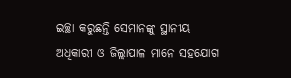ଇଚ୍ଛା କରୁଛନ୍ତି ସେମାନଙ୍କୁ ସ୍ଥାନୀୟ ଅଧିକାରୀ ଓ ଜିଲ୍ଲାପାଳ ମାନେ ସହଯୋଗ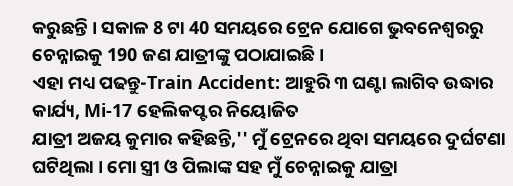କରୁଛନ୍ତି । ସକାଳ 8 ଟା 40 ସମୟରେ ଟ୍ରେନ ଯୋଗେ ଭୁବନେଶ୍ବରରୁ ଚେନ୍ନାଇକୁ 190 ଜଣ ଯାତ୍ରୀଙ୍କୁ ପଠାଯାଇଛି।
ଏହା ମଧ୍ୟ ପଢନ୍ତୁ-Train Accident: ଆହୁରି ୩ ଘଣ୍ଟା ଲାଗିବ ଉଦ୍ଧାର କାର୍ଯ୍ୟ, Mi-17 ହେଲିକପ୍ଟର ନିୟୋଜିତ
ଯାତ୍ରୀ ଅଜୟ କୁମାର କହିଛନ୍ତି,'' ମୁଁ ଟ୍ରେନରେ ଥିବା ସମୟରେ ଦୁର୍ଘଟଣା ଘଟିଥିଲା । ମୋ ସ୍ତ୍ରୀ ଓ ପିଲାଙ୍କ ସହ ମୁଁ ଚେନ୍ନାଇକୁ ଯାତ୍ରା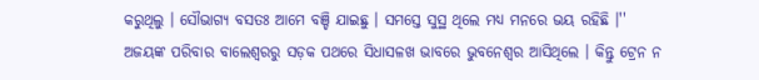କରୁଥିଲୁ । ସୌଭାଗ୍ୟ ବସତଃ ଆମେ ବଞ୍ଚି ଯାଇଛୁ । ସମସ୍ତେ ସୁସ୍ଥ ଥିଲେ ମଧ୍ୟ ମନରେ ଭୟ ରହିଛି ।'' ଅଜୟଙ୍କ ପରିବାର ବାଲେଶ୍ବରରୁ ସଡ଼କ ପଥରେ ସିଧାସଳଖ ଭାବରେ ଭୁବନେଶ୍ଵର ଆସିଥିଲେ । କିନ୍ତୁ ଟ୍ରେନ ନ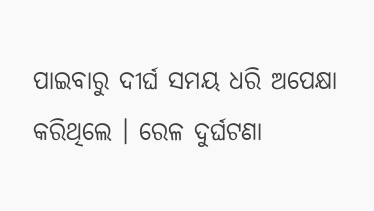ପାଇବାରୁ ଦୀର୍ଘ ସମୟ ଧରି ଅପେକ୍ଷା କରିଥିଲେ । ରେଳ ଦୁର୍ଘଟଣା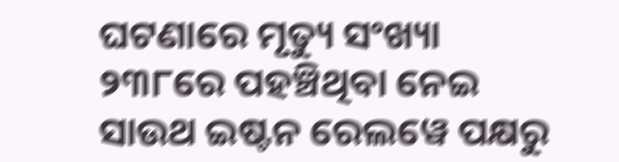ଘଟଣାରେ ମୃତ୍ୟୁ ସଂଖ୍ୟା ୨୩୮ରେ ପହଞ୍ଚିଥିବା ନେଇ ସାଉଥ ଇଷ୍ଟନ ରେଲୱେ ପକ୍ଷରୁ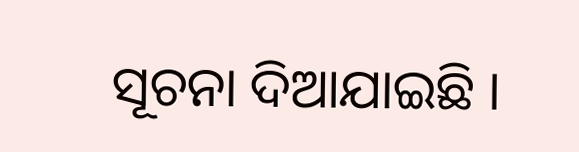ସୂଚନା ଦିଆଯାଇଛି ।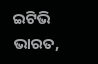ଇଟିଭି ଭାରତ,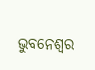ଭୁବନେଶ୍ବର